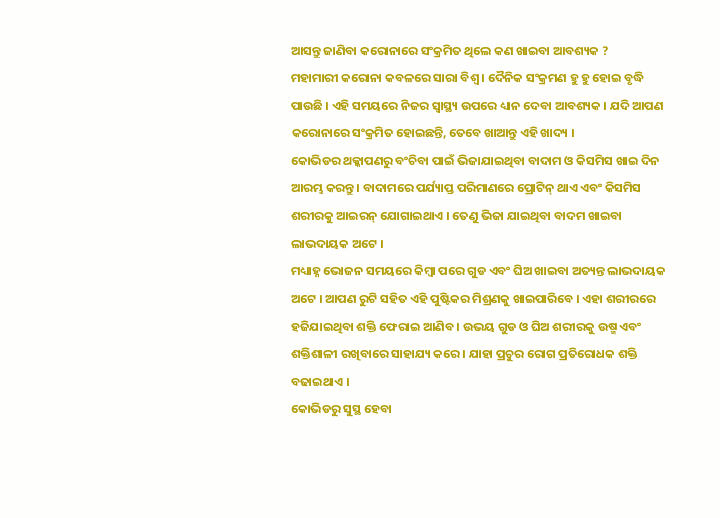ଆସନ୍ତୁ ଜାଣିବା କରୋନାରେ ସଂକ୍ରମିତ ଥିଲେ କଣ ଖାଇବା ଆବଶ୍ୟକ ?
ମହାମାରୀ କରୋନା କବଳରେ ସାରା ବିଶ୍ୱ । ଦୈନିକ ସଂକ୍ରମଣ ହୁ ହୁ ହୋଇ ବୃଦ୍ଧି ପାଉଛି । ଏହି ସମୟରେ ନିଜର ସ୍ୱାସ୍ଥ୍ୟ ଉପରେ ଧ୍ୟାନ ଦେବା ଆବଶ୍ୟକ । ଯଦି ଆପଣ କରୋନାରେ ସଂକ୍ରମିତ ହୋଇଛନ୍ତି, ତେବେ ଖାଆନ୍ତୁ ଏହି ଖାଦ୍ୟ ।
କୋଭିଡର ଥକ୍କାପଣରୁ ବଂଚିବା ପାଇଁ ଭିଜାଯାଇଥିବା ବାଦାମ ଓ କିସମିସ ଖାଇ ଦିନ ଆରମ୍ଭ କରନ୍ତୁ । ବାଦାମରେ ପର୍ଯ୍ୟାପ୍ତ ପରିମାଣରେ ପ୍ରୋଟିନ୍ ଥାଏ ଏବଂ କିସମିସ ଶରୀରକୁ ଆଇରନ୍ ଯୋଗାଇଥାଏ । ତେଣୁ ଭିଜା ଯାଇଥିବା ବାଦମ ଖାଇବା ଲାଭଦାୟକ ଅଟେ ।
ମଧ୍ୟାହ୍ନ ଭୋଜନ ସମୟରେ କିମ୍ବା ପରେ ଗୁଡ ଏବଂ ଘିଅ ଖାଇବା ଅତ୍ୟନ୍ତ ଲାଭଦାୟକ ଅଟେ । ଆପଣ ରୁଟି ସହିତ ଏହି ପୁଷ୍ଟିକର ମିଶ୍ରଣକୁ ଖାଇପାରିବେ । ଏହା ଶରୀରରେ ହଜିଯାଇଥିବା ଶକ୍ତି ଫେରାଇ ଆଣିବ । ଉଭୟ ଗୁଡ ଓ ଘିଅ ଶରୀରକୁ ଉଷ୍ମ ଏବଂ ଶକ୍ତିଶାଳୀ ରଖିବାରେ ସାହାଯ୍ୟ କରେ । ଯାହା ପ୍ରଚୁର ରୋଗ ପ୍ରତିରୋଧକ ଶକ୍ତି ବଢାଇଥାଏ ।
କୋଭିଡରୁ ସୁସ୍ଥ ହେବା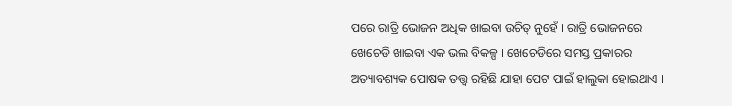ପରେ ରାତ୍ରି ଭୋଜନ ଅଧିକ ଖାଇବା ଉଚିତ୍ ନୁହେଁ । ରାତ୍ରି ଭୋଜନରେ ଖେଚେଡି ଖାଇବା ଏକ ଭଲ ବିକଳ୍ପ । ଖେଚେଡିରେ ସମସ୍ତ ପ୍ରକାରର ଅତ୍ୟାବଶ୍ୟକ ପୋଷକ ତତ୍ତ୍ୱ ରହିଛି ଯାହା ପେଟ ପାଇଁ ହାଲୁକା ହୋଇଥାଏ ।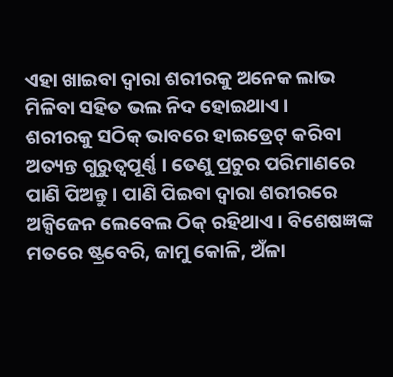ଏହା ଖାଇବା ଦ୍ୱାରା ଶରୀରକୁ ଅନେକ ଲାଭ ମିଳିବା ସହିତ ଭଲ ନିଦ ହୋଇଥାଏ ।
ଶରୀରକୁ ସଠିକ୍ ଭାବରେ ହାଇଡ୍ରେଟ୍ କରିବା ଅତ୍ୟନ୍ତ ଗୁରୁତ୍ୱପୂର୍ଣ୍ଣ । ତେଣୁ ପ୍ରଚୁର ପରିମାଣରେ ପାଣି ପିଅନ୍ତୁ । ପାଣି ପିଇବା ଦ୍ୱାରା ଶରୀରରେ ଅକ୍ସିଜେନ ଲେବେଲ ଠିକ୍ ରହିଥାଏ । ବିଶେଷଜ୍ଞଙ୍କ ମତରେ ଷ୍ଟ୍ରବେରି, ଜାମୁ କୋଳି, ଅଁଳା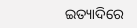ଇତ୍ୟାଦିରେ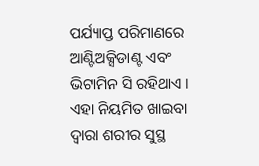ପର୍ଯ୍ୟାପ୍ତ ପରିମାଣରେ ଆଣ୍ଟିଅକ୍ସିଡାଣ୍ଟ ଏବଂ ଭିଟାମିନ ସି ରହିଥାଏ । ଏହା ନିୟମିତ ଖାଇବା ଦ୍ୱାରା ଶରୀର ସୁସ୍ଥ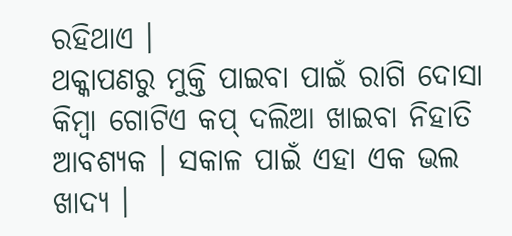ରହିଥାଏ ।
ଥକ୍କାପଣରୁ ମୁକ୍ତି ପାଇବା ପାଇଁ ରାଗି ଦୋସା କିମ୍ବା ଗୋଟିଏ କପ୍ ଦଲିଆ ଖାଇବା ନିହାତି ଆବଶ୍ୟକ । ସକାଳ ପାଇଁ ଏହା ଏକ ଭଲ ଖାଦ୍ୟ ।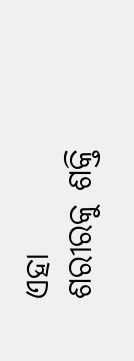ଏହା ଶରୀରକୁ ଶକ୍ତି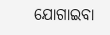ଯୋଗାଇବା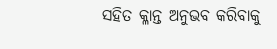ସହିତ କ୍ଳାନ୍ତ ଅନୁଭବ କରିବାକୁ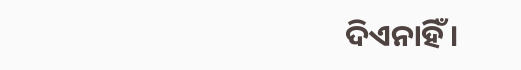ଦିଏନାହିଁ ।